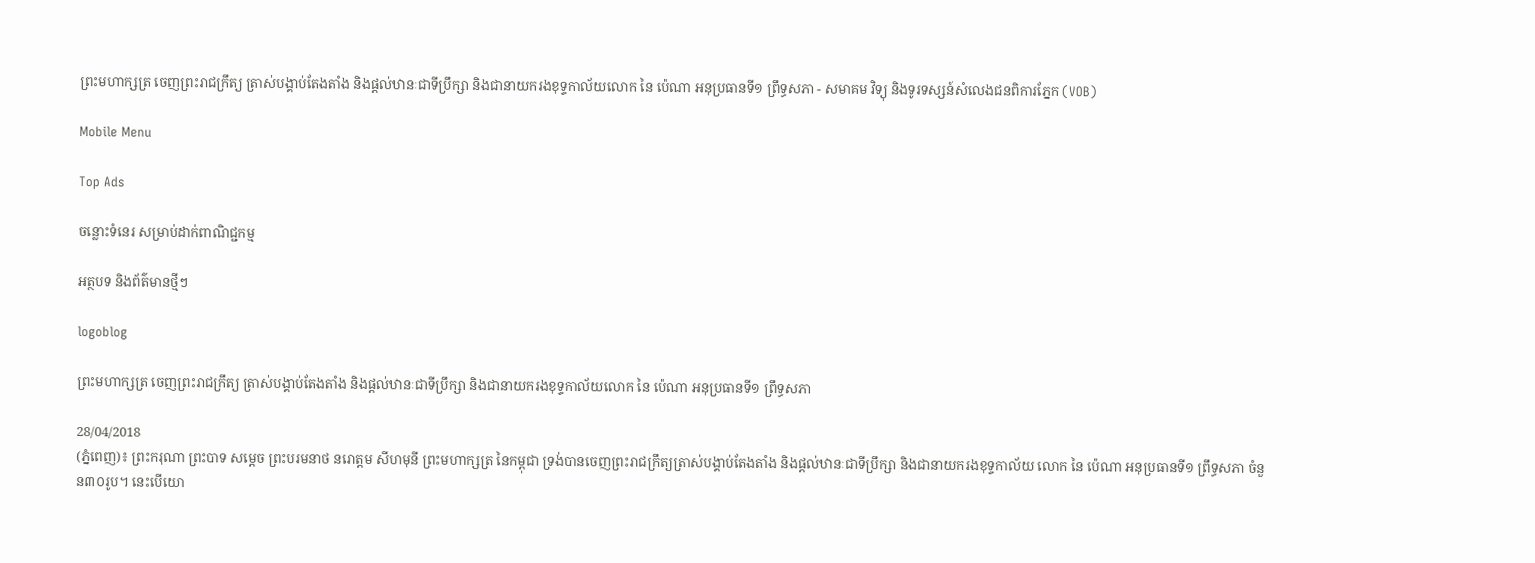ព្រះមហាក្សត្រ ចេញព្រះរាជក្រឹត្យ ត្រាស់បង្គាប់តែងតាំង និងផ្តល់ឋានៈជាទីប្រឹក្សា និងជានាយករងខុទ្ទកាល័យលោក នៃ ប៉េណា អនុប្រធានទី១ ព្រឹទ្ធសភា - សមាគម វិទ្យុ និងទូរទស្សន៍សំលេងជនពិការភ្នែក (VOB)

Mobile Menu

Top Ads

ចន្លោះទំនេរ សម្រាប់ដាក់ពាណិជ្ជកម្ម

អត្ថបទ និងព័ត៌មានថ្មីៗ

logoblog

ព្រះមហាក្សត្រ ចេញព្រះរាជក្រឹត្យ ត្រាស់បង្គាប់តែងតាំង និងផ្តល់ឋានៈជាទីប្រឹក្សា និងជានាយករងខុទ្ទកាល័យលោក នៃ ប៉េណា អនុប្រធានទី១ ព្រឹទ្ធសភា

28/04/2018
(ភ្នំពេញ)៖ ព្រះករុណា ព្រះបាទ សម្តេច ព្រះបរមនាថ នរោត្តម សីហមុនី ព្រះមហាក្សត្រ នៃកម្ពុជា ទ្រង់បានចេញព្រះរាជក្រឹត្យត្រាស់បង្គាប់តែងតាំង និងផ្តល់ឋានៈជាទីប្រឹក្សា និងជានាយករងខុទ្ទកាល័យ លោក នៃ ប៉េណា អនុប្រធានទី១ ព្រឹទ្ធសភា ចំនួន៣០រូប។ នេះបើយោ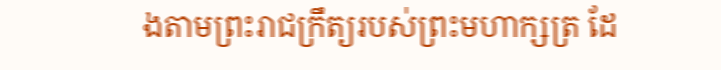ងតាមព្រះរាជក្រឹត្យរបស់ព្រះមហាក្សត្រ ដែ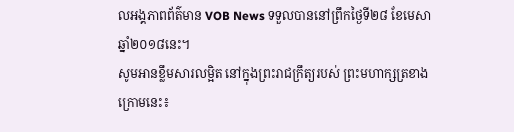លអង្គភាពព័ត៌មាន VOB News ទទួលបាននៅព្រឹកថ្ងៃទី២៨ ខែមេសា ឆ្នាំ២០១៨នេះ។
សូមអានខ្លឹមសារលម្អិត នៅក្នុងព្រះរាជក្រឹត្យរបស់ ព្រះមហាក្សត្រខាងក្រោមនេះ៖